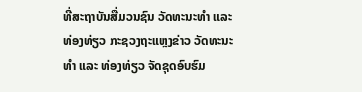ທີ່ສະຖາບັນສື່ມວນຊົນ ວັດທະນະທໍາ ແລະ ທ່ອງທ່ຽວ ກະຊວງຖະແຫຼງຂ່າວ ວັດທະນະທໍາ ແລະ ທ່ອງທ່ຽວ ຈັດຊຸດອົບຮົມ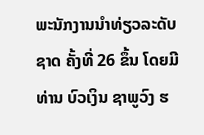ພະນັກງານນໍາທ່ຽວລະດັບຊາດ ຄັ້ງທີ່ 26 ຂຶ້ນ ໂດຍມີ ທ່ານ ບົວເງິນ ຊາພູວົງ ຮ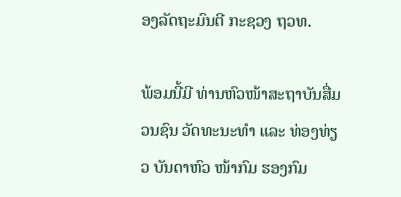ອງລັດຖະມົນຕີ ກະຊວງ ຖວທ.

ພ້ອມນີ້ມີ ທ່ານຫົວໜ້າສະຖາບັນສື່ມວນຊົນ ວັດທະນະທໍາ ແລະ ທ່ອງທ່ຽວ ບັນດາຫົວ ໜ້າກົມ ຮອງກົມ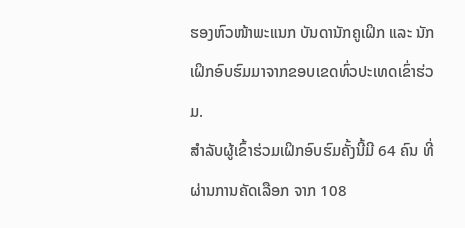ຮອງຫົວໜ້າພະແນກ ບັນດານັກຄູເຝິກ ແລະ ນັກເຝິກອົບຮົມມາຈາກຂອບເຂດທົ່ວປະເທດເຂົ່າຮ່ວມ.
ສໍາລັບຜູ້ເຂົ້າຮ່ວມເຝິກອົບຮົມຄັ້ງນີ້ມີ 64 ຄົນ ທີ່ຜ່ານການຄັດເລືອກ ຈາກ 108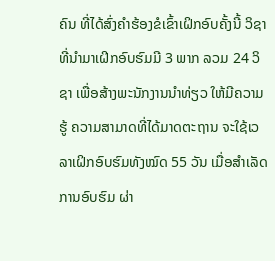ຄົນ ທີ່ໄດ້ສົ່ງຄໍາຮ້ອງຂໍເຂົ້າເຝິກອົບຄັ້ງນີ້ ວິຊາທີ່ນໍາມາເຝິກອົບຮົມມີ 3 ພາກ ລວມ 24 ວິຊາ ເພື່ອສ້າງພະນັກງານນໍາທ່ຽວ ໃຫ້ມີຄວາມຮູ້ ຄວາມສາມາດທີ່ໄດ້ມາດຕະຖານ ຈະໃຊ້ເວລາເຝິກອົບຮົມທັງໝົດ 55 ວັນ ເມື່ອສໍາເລັດການອົບຮົມ ຜ່າ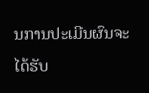ນການປະເມີນຜົນຈະໄດ້ຮັບ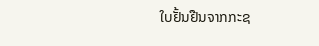ໃບຢັ້ນຢືນຈາກກະຊ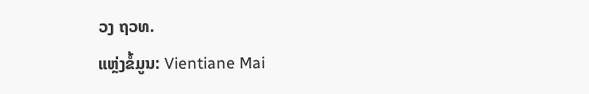ວງ ຖວທ.
ແຫຼ່ງຂໍ້ມູນ: Vientiane Mai